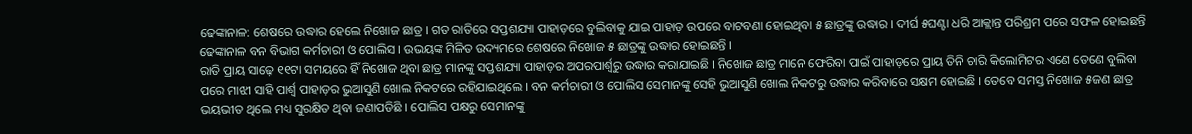ଢେଙ୍କାନାଳ: ଶେଷରେ ଉଦ୍ଧାର ହେଲେ ନିଖୋଜ ଛାତ୍ର । ଗତ ରାତିରେ ସପ୍ତଶଯ୍ୟା ପାହାଡ଼ରେ ବୁଲିବାକୁ ଯାଇ ପାହାଡ଼ ଉପରେ ବାଟବଣା ହୋଇଥିବା ୫ ଛାତ୍ରଙ୍କୁ ଉଦ୍ଧାର । ଦୀର୍ଘ ୫ଘଣ୍ଟା ଧରି ଆକ୍ଲାନ୍ତ ପରିଶ୍ରମ ପରେ ସଫଳ ହୋଇଛନ୍ତି ଢେଙ୍କାନାଳ ବନ ବିଭାଗ କର୍ମଚାରୀ ଓ ପୋଲିସ । ଉଭୟଙ୍କ ମିଳିତ ଉଦ୍ୟମରେ ଶେଷରେ ନିଖୋଜ ୫ ଛାତ୍ରଙ୍କୁ ଉଦ୍ଧାର ହୋଇଛନ୍ତି ।
ରାତି ପ୍ରାୟ ସାଢ଼େ ୧୧ଟା ସମୟରେ ହିଁ ନିଖୋଜ ଥିବା ଛାତ୍ର ମାନଙ୍କୁ ସପ୍ତଶଯ୍ୟା ପାହାଡ଼ର ଅପରପାର୍ଶ୍ଵରୁ ଉଦ୍ଧାର କରାଯାଇଛି । ନିଖୋଜ ଛାତ୍ର ମାନେ ଫେରିବା ପାଇଁ ପାହାଡ଼ରେ ପ୍ରାୟ ତିନି ଚାରି କିଲୋମିଟର ଏଣେ ତେଣେ ବୁଲିବା ପରେ ମାଝୀ ସାହି ପାର୍ଶ୍ୱ ପାହାଡ଼ର ଭୁଆସୁଣି ଖୋଲ ନିକଟରେ ରହିଯାଇଥିଲେ । ବନ କର୍ମଚାରୀ ଓ ପୋଲିସ ସେମାନଙ୍କୁ ସେହି ଭୁଆସୁଣି ଖୋଲ ନିକଟରୁ ଉଦ୍ଧାର କରିବାରେ ସକ୍ଷମ ହୋଇଛି । ତେବେ ସମସ୍ତ ନିଖୋଜ ୫ଜଣ ଛାତ୍ର ଭୟଭୀତ ଥିଲେ ମଧ୍ୟ ସୁରକ୍ଷିତ ଥିବା ଜଣାପଡିଛି । ପୋଲିସ ପକ୍ଷରୁ ସେମାନଙ୍କୁ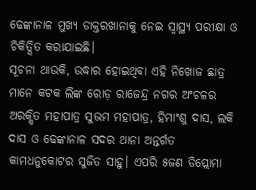ଢେଙ୍କାନାଳ ମୁଖ୍ୟ ଡାକ୍ତରଖାନାକୁ ନେଇ ସ୍ୱାସ୍ଥ୍ୟ ପରୀକ୍ଷା ଓ ଚିକିତ୍ସିତ କରାଯାଇଛି।
ସୂଚନା ଥାଉକି, ଉଦ୍ଧାର ହୋଇଥିବା ଏହି ନିଖୋଜ ଛାତ୍ର ମାନେ କଟକ ଲିଙ୍କ ରୋଡ଼ ରାଜେନ୍ଦ୍ର ନଗର ଅଂଚଳର ଅରକ୍ଷିତ ମହାପାତ୍ର ସୁଭମ ମହାପାତ୍ର, ହିମାଂଶୁ ଦାସ, ଲକି ଦାସ ଓ ଢେଙ୍କାନାଳ ସଦର ଥାନା ଅନ୍ତର୍ଗତ କାମଧନୁକୋଟର ସୁଜିତ ସାହୁ। ଏପରି ୫ଜଣ ଡିପ୍ଲୋମା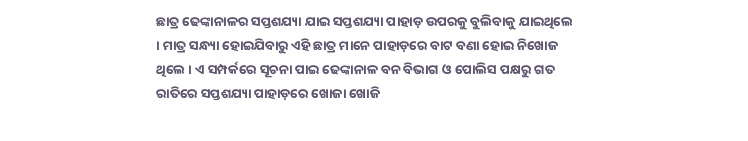ଛାତ୍ର ଢେଙ୍କାନାଳର ସପ୍ତଶଯ୍ୟା ଯାଇ ସପ୍ତଶଯ୍ୟା ପାହାଡ଼ ଉପରକୁ ବୁଲିବାକୁ ଯାଇଥିଲେ । ମାତ୍ର ସନ୍ଧ୍ୟା ହୋଇଯିବାରୁ ଏହି ଛାତ୍ର ମାନେ ପାହାଡ଼ରେ ବାଟ ବଣା ହୋଇ ନିଖୋଜ ଥିଲେ । ଏ ସମ୍ପର୍କରେ ସୂଚନା ପାଇ ଢେଙ୍କାନାଳ ବନ ବିଭାଗ ଓ ପୋଲିସ ପକ୍ଷରୁ ଗତ ରାତିରେ ସପ୍ତଶଯ୍ୟା ପାହାଡ଼ରେ ଖୋଜା ଖୋଜି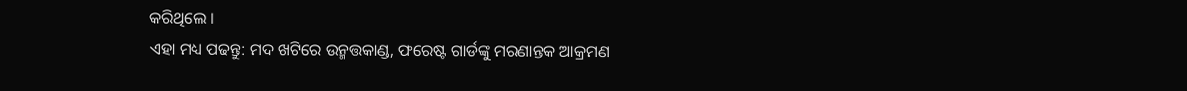କରିଥିଲେ ।
ଏହା ମଧ୍ୟ ପଢନ୍ତୁ: ମଦ ଖଟିରେ ଉନ୍ମତ୍ତକାଣ୍ଡ, ଫରେଷ୍ଟ ଗାର୍ଡଙ୍କୁ ମରଣାନ୍ତକ ଆକ୍ରମଣ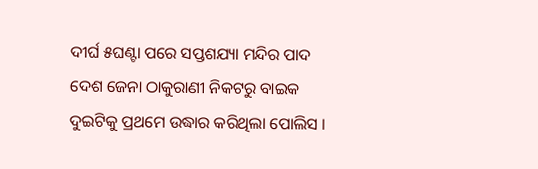ଦୀର୍ଘ ୫ଘଣ୍ଟା ପରେ ସପ୍ତଶଯ୍ୟା ମନ୍ଦିର ପାଦ ଦେଶ ଜେନା ଠାକୁରାଣୀ ନିକଟରୁ ବାଇକ ଦୁଇଟିକୁ ପ୍ରଥମେ ଉଦ୍ଧାର କରିଥିଲା ପୋଲିସ ।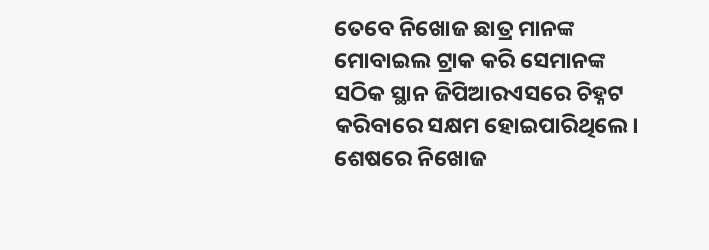ତେବେ ନିଖୋଜ ଛାତ୍ର ମାନଙ୍କ ମୋବାଇଲ ଟ୍ରାକ କରି ସେମାନଙ୍କ ସଠିକ ସ୍ଥାନ ଜିପିଆରଏସରେ ଚିହ୍ନଟ କରିବାରେ ସକ୍ଷମ ହୋଇପାରିଥିଲେ। ଶେଷରେ ନିଖୋଜ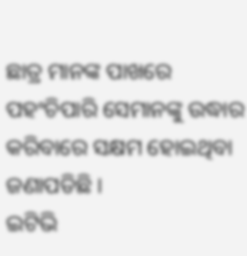ଛାତ୍ର ମାନଙ୍କ ପାଖରେ ପହଂଚିପାରି ସେମାନଙ୍କୁ ଉଦ୍ଧାର କରିବାରେ ସକ୍ଷମ ହୋଇଥିବା ଜଣାପଡିଛି ।
ଇଟିଭି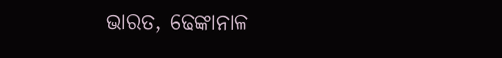ଭାରତ, ଢେଙ୍କାନାଳ